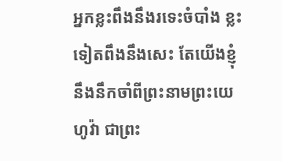អ្នកខ្លះពឹងនឹងរទេះចំបាំង ខ្លះទៀតពឹងនឹងសេះ តែយើងខ្ញុំនឹងនឹកចាំពីព្រះនាមព្រះយេហូវ៉ា ជាព្រះ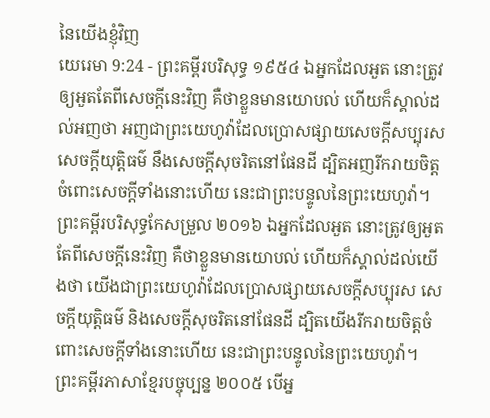នៃយើងខ្ញុំវិញ
យេរេមា 9:24 - ព្រះគម្ពីរបរិសុទ្ធ ១៩៥៤ ឯអ្នកដែលអួត នោះត្រូវឲ្យអួតតែពីសេចក្ដីនេះវិញ គឺថាខ្លួនមានយោបល់ ហើយក៏ស្គាល់ដល់អញថា អញជាព្រះយេហូវ៉ាដែលប្រោសផ្សាយសេចក្ដីសប្បុរស សេចក្ដីយុត្តិធម៌ នឹងសេចក្ដីសុចរិតនៅផែនដី ដ្បិតអញរីករាយចិត្តចំពោះសេចក្ដីទាំងនោះហើយ នេះជាព្រះបន្ទូលនៃព្រះយេហូវ៉ា។ ព្រះគម្ពីរបរិសុទ្ធកែសម្រួល ២០១៦ ឯអ្នកដែលអួត នោះត្រូវឲ្យអួតតែពីសេចក្ដីនេះវិញ គឺថាខ្លួនមានយោបល់ ហើយក៏ស្គាល់ដល់យើងថា យើងជាព្រះយេហូវ៉ាដែលប្រោសផ្សាយសេចក្ដីសប្បុរស សេចក្ដីយុត្តិធម៌ និងសេចក្ដីសុចរិតនៅផែនដី ដ្បិតយើងរីករាយចិត្តចំពោះសេចក្ដីទាំងនោះហើយ នេះជាព្រះបន្ទូលនៃព្រះយេហូវ៉ា។ ព្រះគម្ពីរភាសាខ្មែរបច្ចុប្បន្ន ២០០៥ បើអ្ន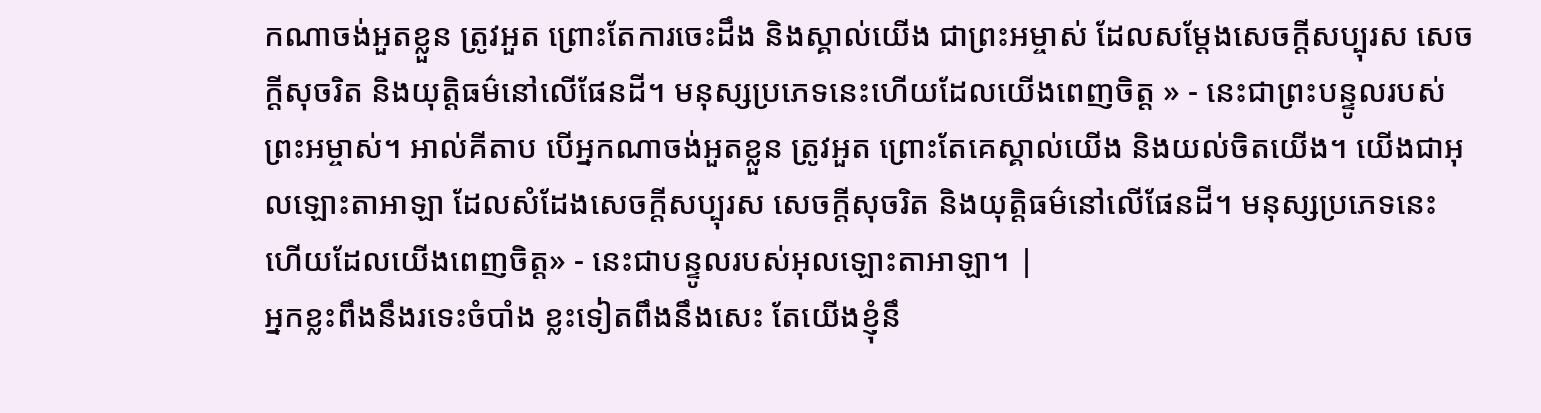កណាចង់អួតខ្លួន ត្រូវអួត ព្រោះតែការចេះដឹង និងស្គាល់យើង ជាព្រះអម្ចាស់ ដែលសម្តែងសេចក្ដីសប្បុរស សេចក្ដីសុចរិត និងយុត្តិធម៌នៅលើផែនដី។ មនុស្សប្រភេទនេះហើយដែលយើងពេញចិត្ត » - នេះជាព្រះបន្ទូលរបស់ព្រះអម្ចាស់។ អាល់គីតាប បើអ្នកណាចង់អួតខ្លួន ត្រូវអួត ព្រោះតែគេស្គាល់យើង និងយល់ចិតយើង។ យើងជាអុលឡោះតាអាឡា ដែលសំដែងសេចក្ដីសប្បុរស សេចក្ដីសុចរិត និងយុត្តិធម៌នៅលើផែនដី។ មនុស្សប្រភេទនេះហើយដែលយើងពេញចិត្ត» - នេះជាបន្ទូលរបស់អុលឡោះតាអាឡា។ |
អ្នកខ្លះពឹងនឹងរទេះចំបាំង ខ្លះទៀតពឹងនឹងសេះ តែយើងខ្ញុំនឹ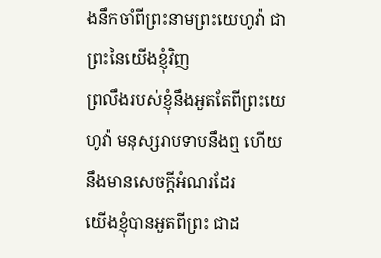ងនឹកចាំពីព្រះនាមព្រះយេហូវ៉ា ជាព្រះនៃយើងខ្ញុំវិញ
ព្រលឹងរបស់ខ្ញុំនឹងអួតតែពីព្រះយេហូវ៉ា មនុស្សរាបទាបនឹងឮ ហើយនឹងមានសេចក្ដីអំណរដែរ
យើងខ្ញុំបានអួតពីព្រះ ជាដ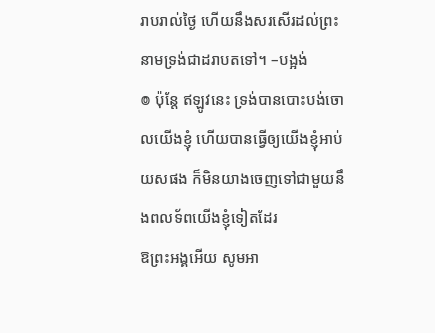រាបរាល់ថ្ងៃ ហើយនឹងសរសើរដល់ព្រះនាមទ្រង់ជាដរាបតទៅ។ –បង្អង់
៙ ប៉ុន្តែ ឥឡូវនេះ ទ្រង់បានបោះបង់ចោលយើងខ្ញុំ ហើយបានធ្វើឲ្យយើងខ្ញុំអាប់យសផង ក៏មិនយាងចេញទៅជាមួយនឹងពលទ័ពយើងខ្ញុំទៀតដែរ
ឱព្រះអង្គអើយ សូមអា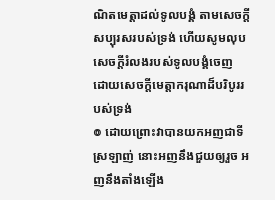ណិតមេត្តាដល់ទូលបង្គំ តាមសេចក្ដីសប្បុរសរបស់ទ្រង់ ហើយសូមលុបសេចក្ដីរំលងរបស់ទូលបង្គំចេញ ដោយសេចក្ដីមេត្តាករុណាដ៏បរិបូររបស់ទ្រង់
៙ ដោយព្រោះវាបានយកអញជាទីស្រឡាញ់ នោះអញនឹងជួយឲ្យរួច អញនឹងតាំងឡើង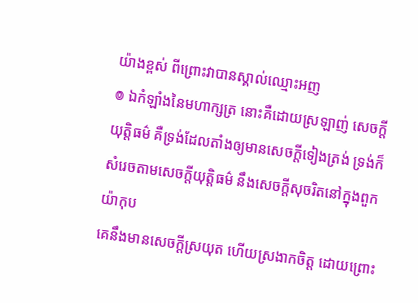យ៉ាងខ្ពស់ ពីព្រោះវាបានស្គាល់ឈ្មោះអញ
៙ ឯកំឡាំងនៃមហាក្សត្រ នោះគឺដោយស្រឡាញ់ សេចក្ដីយុត្តិធម៌ គឺទ្រង់ដែលតាំងឲ្យមានសេចក្ដីទៀងត្រង់ ទ្រង់ក៏សំរេចតាមសេចក្ដីយុត្តិធម៌ នឹងសេចក្ដីសុចរិតនៅក្នុងពួកយ៉ាកុប
គេនឹងមានសេចក្ដីស្រយុត ហើយស្រងាកចិត្ត ដោយព្រោះ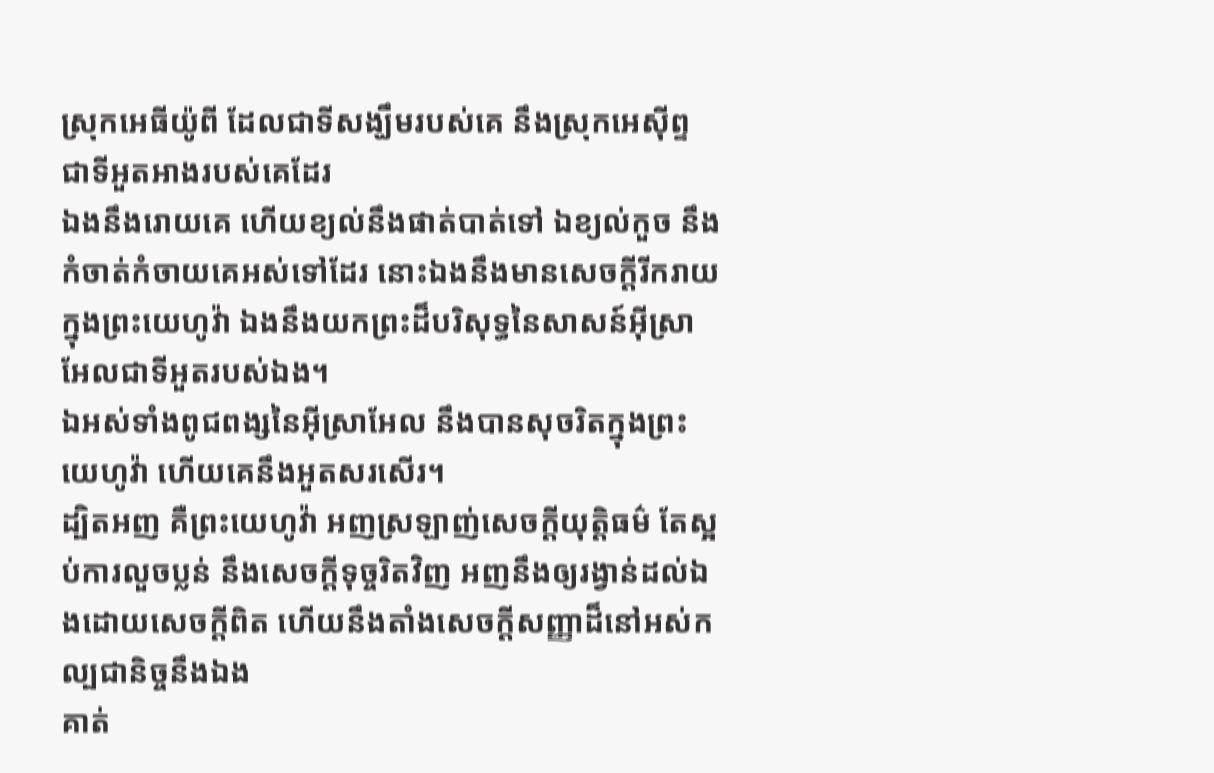ស្រុកអេធីយ៉ូពី ដែលជាទីសង្ឃឹមរបស់គេ នឹងស្រុកអេស៊ីព្ទ ជាទីអួតអាងរបស់គេដែរ
ឯងនឹងរោយគេ ហើយខ្យល់នឹងផាត់បាត់ទៅ ឯខ្យល់កួច នឹងកំចាត់កំចាយគេអស់ទៅដែរ នោះឯងនឹងមានសេចក្ដីរីករាយក្នុងព្រះយេហូវ៉ា ឯងនឹងយកព្រះដ៏បរិសុទ្ធនៃសាសន៍អ៊ីស្រាអែលជាទីអួតរបស់ឯង។
ឯអស់ទាំងពូជពង្សនៃអ៊ីស្រាអែល នឹងបានសុចរិតក្នុងព្រះយេហូវ៉ា ហើយគេនឹងអួតសរសើរ។
ដ្បិតអញ គឺព្រះយេហូវ៉ា អញស្រឡាញ់សេចក្ដីយុត្តិធម៌ តែស្អប់ការលួចប្លន់ នឹងសេចក្ដីទុច្ចរិតវិញ អញនឹងឲ្យរង្វាន់ដល់ឯងដោយសេចក្ដីពិត ហើយនឹងតាំងសេចក្ដីសញ្ញាដ៏នៅអស់កល្បជានិច្ចនឹងឯង
គាត់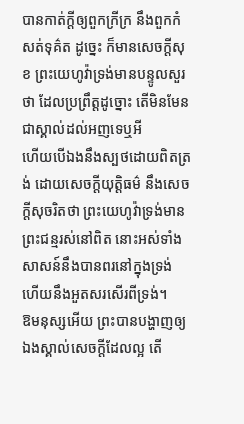បានកាត់ក្តីឲ្យពួកក្រីក្រ នឹងពួកកំសត់ទុគ៌ត ដូច្នេះ ក៏មានសេចក្ដីសុខ ព្រះយេហូវ៉ាទ្រង់មានបន្ទូលសួរថា ដែលប្រព្រឹត្តដូច្នោះ តើមិនមែនជាស្គាល់ដល់អញទេឬអី
ហើយបើឯងនឹងស្បថដោយពិតត្រង់ ដោយសេចក្ដីយុត្តិធម៌ នឹងសេចក្ដីសុចរិតថា ព្រះយេហូវ៉ាទ្រង់មានព្រះជន្មរស់នៅពិត នោះអស់ទាំងសាសន៍នឹងបានពរនៅក្នុងទ្រង់ ហើយនឹងអួតសរសើរពីទ្រង់។
ឱមនុស្សអើយ ព្រះបានបង្ហាញឲ្យឯងស្គាល់សេចក្ដីដែលល្អ តើ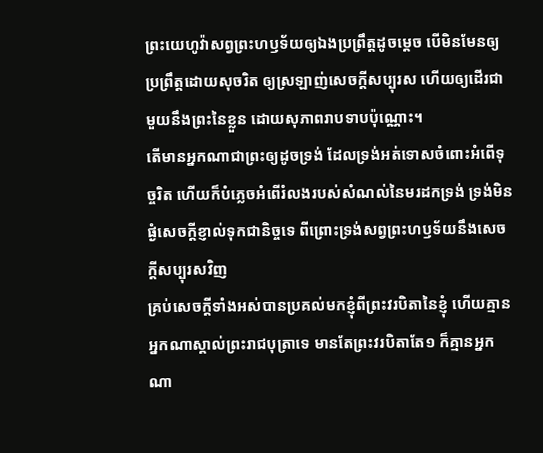ព្រះយេហូវ៉ាសព្វព្រះហឫទ័យឲ្យឯងប្រព្រឹត្តដូចម្តេច បើមិនមែនឲ្យប្រព្រឹត្តដោយសុចរិត ឲ្យស្រឡាញ់សេចក្ដីសប្បុរស ហើយឲ្យដើរជាមួយនឹងព្រះនៃខ្លួន ដោយសុភាពរាបទាបប៉ុណ្ណោះ។
តើមានអ្នកណាជាព្រះឲ្យដូចទ្រង់ ដែលទ្រង់អត់ទោសចំពោះអំពើទុច្ចរិត ហើយក៏បំភ្លេចអំពើរំលងរបស់សំណល់នៃមរដកទ្រង់ ទ្រង់មិនផ្ងំសេចក្ដីខ្ញាល់ទុកជានិច្ចទេ ពីព្រោះទ្រង់សព្វព្រះហឫទ័យនឹងសេចក្ដីសប្បុរសវិញ
គ្រប់សេចក្ដីទាំងអស់បានប្រគល់មកខ្ញុំពីព្រះវរបិតានៃខ្ញុំ ហើយគ្មានអ្នកណាស្គាល់ព្រះរាជបុត្រាទេ មានតែព្រះវរបិតាតែ១ ក៏គ្មានអ្នកណា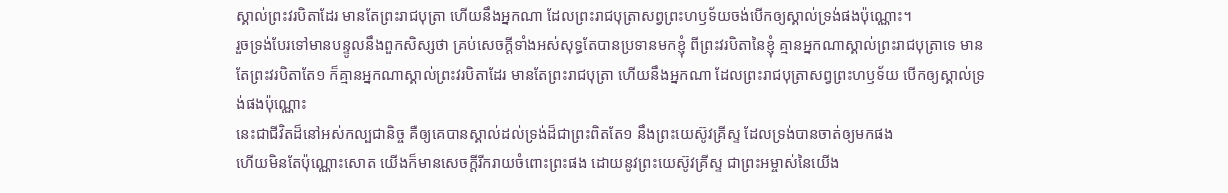ស្គាល់ព្រះវរបិតាដែរ មានតែព្រះរាជបុត្រា ហើយនឹងអ្នកណា ដែលព្រះរាជបុត្រាសព្វព្រះហឫទ័យចង់បើកឲ្យស្គាល់ទ្រង់ផងប៉ុណ្ណោះ។
រួចទ្រង់បែរទៅមានបន្ទូលនឹងពួកសិស្សថា គ្រប់សេចក្ដីទាំងអស់សុទ្ធតែបានប្រទានមកខ្ញុំ ពីព្រះវរបិតានៃខ្ញុំ គ្មានអ្នកណាស្គាល់ព្រះរាជបុត្រាទេ មានតែព្រះវរបិតាតែ១ ក៏គ្មានអ្នកណាស្គាល់ព្រះវរបិតាដែរ មានតែព្រះរាជបុត្រា ហើយនឹងអ្នកណា ដែលព្រះរាជបុត្រាសព្វព្រះហឫទ័យ បើកឲ្យស្គាល់ទ្រង់ផងប៉ុណ្ណោះ
នេះជាជីវិតដ៏នៅអស់កល្បជានិច្ច គឺឲ្យគេបានស្គាល់ដល់ទ្រង់ដ៏ជាព្រះពិតតែ១ នឹងព្រះយេស៊ូវគ្រីស្ទ ដែលទ្រង់បានចាត់ឲ្យមកផង
ហើយមិនតែប៉ុណ្ណោះសោត យើងក៏មានសេចក្ដីរីករាយចំពោះព្រះផង ដោយនូវព្រះយេស៊ូវគ្រីស្ទ ជាព្រះអម្ចាស់នៃយើង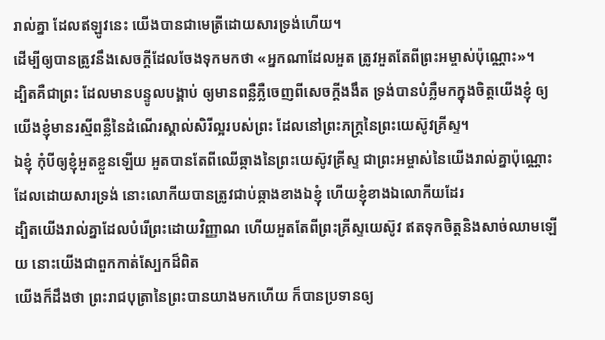រាល់គ្នា ដែលឥឡូវនេះ យើងបានជាមេត្រីដោយសារទ្រង់ហើយ។
ដើម្បីឲ្យបានត្រូវនឹងសេចក្ដីដែលចែងទុកមកថា «អ្នកណាដែលអួត ត្រូវអួតតែពីព្រះអម្ចាស់ប៉ុណ្ណោះ»។
ដ្បិតគឺជាព្រះ ដែលមានបន្ទូលបង្គាប់ ឲ្យមានពន្លឺភ្លឺចេញពីសេចក្ដីងងឹត ទ្រង់បានបំភ្លឺមកក្នុងចិត្តយើងខ្ញុំ ឲ្យយើងខ្ញុំមានរស្មីពន្លឺនៃដំណើរស្គាល់សិរីល្អរបស់ព្រះ ដែលនៅព្រះភក្ត្រនៃព្រះយេស៊ូវគ្រីស្ទ។
ឯខ្ញុំ កុំបីឲ្យខ្ញុំអួតខ្លួនឡើយ អួតបានតែពីឈើឆ្កាងនៃព្រះយេស៊ូវគ្រីស្ទ ជាព្រះអម្ចាស់នៃយើងរាល់គ្នាប៉ុណ្ណោះ ដែលដោយសារទ្រង់ នោះលោកីយបានត្រូវជាប់ឆ្កាងខាងឯខ្ញុំ ហើយខ្ញុំខាងឯលោកីយដែរ
ដ្បិតយើងរាល់គ្នាដែលបំរើព្រះដោយវិញ្ញាណ ហើយអួតតែពីព្រះគ្រីស្ទយេស៊ូវ ឥតទុកចិត្តនិងសាច់ឈាមឡើយ នោះយើងជាពួកកាត់ស្បែកដ៏ពិត
យើងក៏ដឹងថា ព្រះរាជបុត្រានៃព្រះបានយាងមកហើយ ក៏បានប្រទានឲ្យ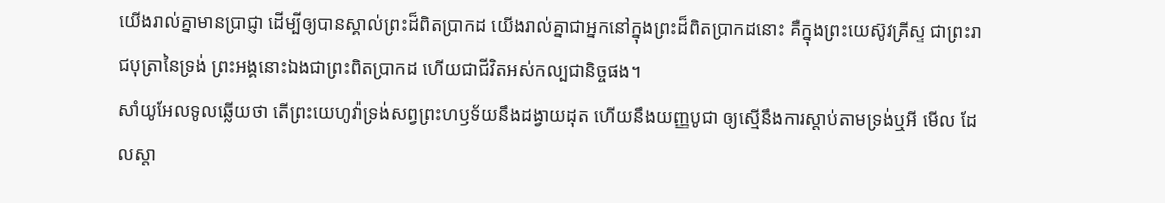យើងរាល់គ្នាមានប្រាជ្ញា ដើម្បីឲ្យបានស្គាល់ព្រះដ៏ពិតប្រាកដ យើងរាល់គ្នាជាអ្នកនៅក្នុងព្រះដ៏ពិតប្រាកដនោះ គឺក្នុងព្រះយេស៊ូវគ្រីស្ទ ជាព្រះរាជបុត្រានៃទ្រង់ ព្រះអង្គនោះឯងជាព្រះពិតប្រាកដ ហើយជាជីវិតអស់កល្បជានិច្ចផង។
សាំយូអែលទូលឆ្លើយថា តើព្រះយេហូវ៉ាទ្រង់សព្វព្រះហឫទ័យនឹងដង្វាយដុត ហើយនឹងយញ្ញបូជា ឲ្យស្មើនឹងការស្តាប់តាមទ្រង់ឬអី មើល ដែលស្តា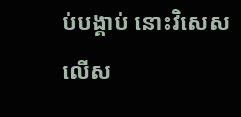ប់បង្គាប់ នោះវិសេសលើស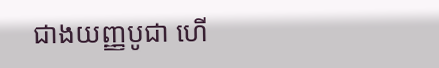ជាងយញ្ញបូជា ហើ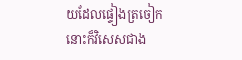យដែលផ្ទៀងត្រចៀក នោះក៏វិសេសជាង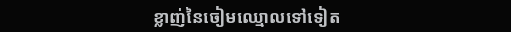ខ្លាញ់នៃចៀមឈ្មោលទៅទៀត